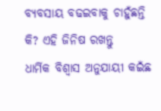ବ୍ୟବସାୟ ବଢଇବାକୁ ଚାହୁଁଛନ୍ତି କି? ଏହି ଜିନିଷ ରଖନ୍ତୁ
ଧାର୍ମିକ ବିଶ୍ୱାସ ଅନୁଯାୟୀ କଇଁଛ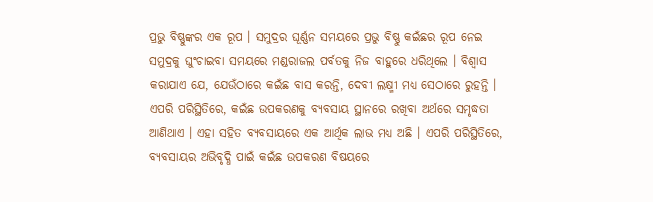ପ୍ରଭୁ ବିଷ୍ଣୁଙ୍କର ଏକ ରୂପ । ସମୁଦ୍ରର ଘୂର୍ଣ୍ଣନ ସମୟରେ ପ୍ରଭୁ ବିଷ୍ଣୁ କଇଁଛର ରୂପ ନେଇ ସମୁଦ୍ରକୁ ଘୁଂଚାଇବା ସମୟରେ ମଣ୍ଡରାଜଲ ପର୍ବତକୁ ନିଜ ବାହୁରେ ଧରିଥିଲେ । ବିଶ୍ୱାସ କରାଯାଏ ଯେ, ଯେଉଁଠାରେ କଇଁଛ ବାସ କରନ୍ତି, ଦେବୀ ଲକ୍ଷ୍ମୀ ମଧ୍ୟ ସେଠାରେ ରୁହନ୍ତି । ଏପରି ପରିସ୍ଥିତିରେ, କଇଁଛ ଉପକରଣକୁ ବ୍ୟବସାୟ ସ୍ଥାନରେ ରଖିବା ଅର୍ଥରେ ସମୃଦ୍ଧତା ଆଣିଥାଏ । ଏହା ସହିତ ବ୍ୟବସାୟରେ ଏକ ଆର୍ଥିକ ଲାଭ ମଧ୍ୟ ଅଛି । ଏପରି ପରିସ୍ଥିତିରେ, ବ୍ୟବସାୟର ଅଭିବୃଦ୍ଧି ପାଇଁ କଇଁଛ ଉପକରଣ ବିଷୟରେ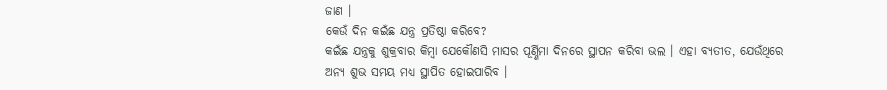ଜାଣ ।
କେଉଁ ଦିନ କଇଁଛ ଯନ୍ତ୍ର ପ୍ରତିଷ୍ଠା କରିବେ?
କଇଁଛ ଯନ୍ତ୍ରକୁ ଶୁକ୍ରବାର କିମ୍ବା ଯେକୌଣସି ମାସର ପୂର୍ଣ୍ଣିମା ଦିନରେ ସ୍ଥାପନ କରିବା ଭଲ । ଏହା ବ୍ୟତୀତ, ଯେଉଁଥିରେ ଅନ୍ୟ ଶୁଭ ସମୟ ମଧ୍ୟ ସ୍ଥାପିତ ହୋଇପାରିବ ।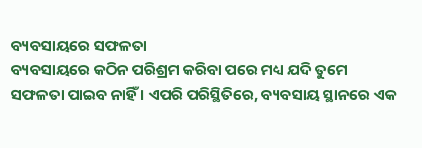ବ୍ୟବସାୟରେ ସଫଳତା
ବ୍ୟବସାୟରେ କଠିନ ପରିଶ୍ରମ କରିବା ପରେ ମଧ୍ୟ ଯଦି ତୁମେ ସଫଳତା ପାଇବ ନାହିଁ । ଏପରି ପରିସ୍ଥିତିରେ, ବ୍ୟବସାୟ ସ୍ଥାନରେ ଏକ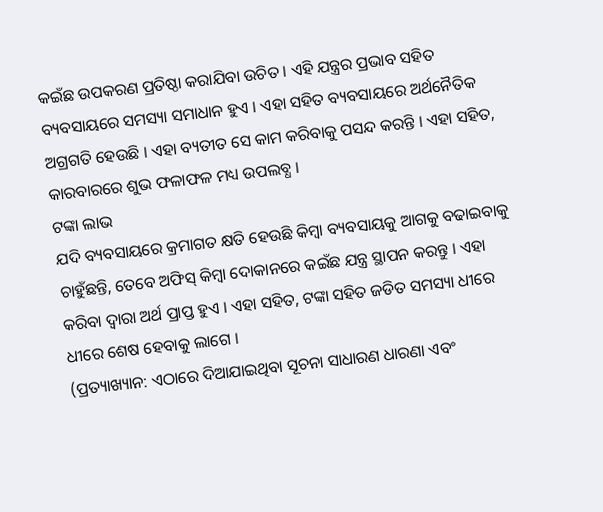କଇଁଛ ଉପକରଣ ପ୍ରତିଷ୍ଠା କରାଯିବା ଉଚିତ । ଏହି ଯନ୍ତ୍ରର ପ୍ରଭାବ ସହିତ ବ୍ୟବସାୟରେ ସମସ୍ୟା ସମାଧାନ ହୁଏ । ଏହା ସହିତ ବ୍ୟବସାୟରେ ଅର୍ଥନୈତିକ ଅଗ୍ରଗତି ହେଉଛି । ଏହା ବ୍ୟତୀତ ସେ କାମ କରିବାକୁ ପସନ୍ଦ କରନ୍ତି । ଏହା ସହିତ, କାରବାରରେ ଶୁଭ ଫଳାଫଳ ମଧ୍ୟ ଉପଲବ୍ଧ ।
ଟଙ୍କା ଲାଭ
ଯଦି ବ୍ୟବସାୟରେ କ୍ରମାଗତ କ୍ଷତି ହେଉଛି କିମ୍ବା ବ୍ୟବସାୟକୁ ଆଗକୁ ବଢାଇବାକୁ ଚାହୁଁଛନ୍ତି, ତେବେ ଅଫିସ୍ କିମ୍ବା ଦୋକାନରେ କଇଁଛ ଯନ୍ତ୍ର ସ୍ଥାପନ କରନ୍ତୁ । ଏହା କରିବା ଦ୍ୱାରା ଅର୍ଥ ପ୍ରାପ୍ତ ହୁଏ । ଏହା ସହିତ, ଟଙ୍କା ସହିତ ଜଡିତ ସମସ୍ୟା ଧୀରେ ଧୀରେ ଶେଷ ହେବାକୁ ଲାଗେ ।
(ପ୍ରତ୍ୟାଖ୍ୟାନ: ଏଠାରେ ଦିଆଯାଇଥିବା ସୂଚନା ସାଧାରଣ ଧାରଣା ଏବଂ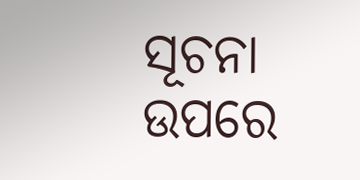ସୂଚନା ଉପରେ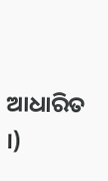ଆଧାରିତ ।)